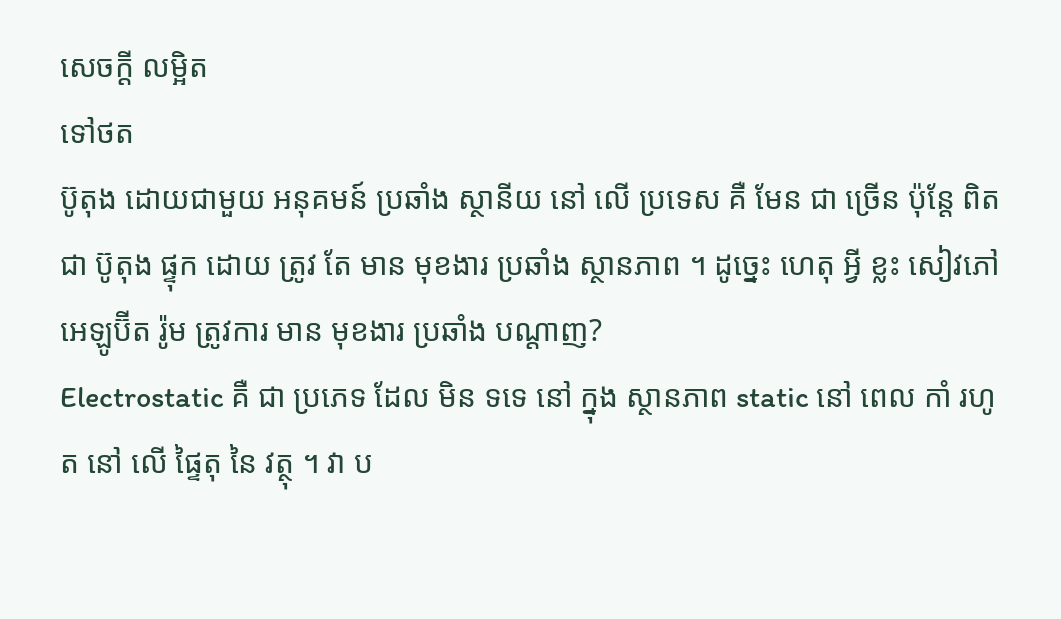សេចក្ដី លម្អិត
ទៅថត
ប៊ូតុង ដោយជាមួយ អនុគមន៍ ប្រឆាំង ស្ថានីយ នៅ លើ ប្រទេស គឺ មែន ជា ច្រើន ប៉ុន្តែ ពិតជា ប៊ូតុង ផ្ទុក ដោយ ត្រូវ តែ មាន មុខងារ ប្រឆាំង ស្ថានភាព ។ ដូច្នេះ ហេតុ អ្វី ខ្លះ សៀវភៅ អេឡូប៊ីត រ៉ូម ត្រូវការ មាន មុខងារ ប្រឆាំង បណ្ដាញ?
Electrostatic គឺ ជា ប្រភេទ ដែល មិន ទទេ នៅ ក្នុង ស្ថានភាព static នៅ ពេល កាំ រហូត នៅ លើ ផ្ទៃតុ នៃ វត្ថុ ។ វា ប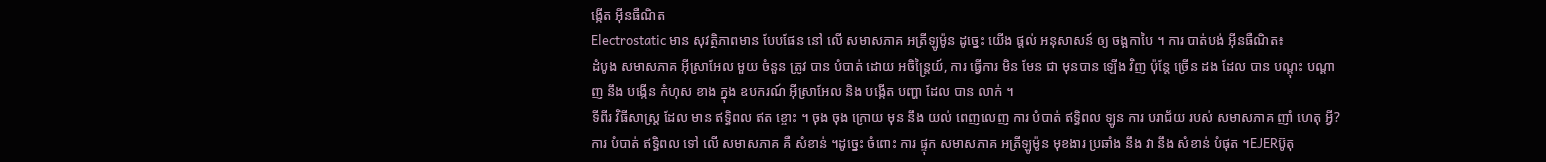ង្កើត អ៊ីនធឺណិត
Electrostatic មាន សុវត្ថិភាពមាន បែបផែន នៅ លើ សមាសភាគ អត្រីឡូម៉ូន ដូច្នេះ យើង ផ្ដល់ អនុសាសន៍ ឲ្យ ចង្អកាបៃ ។ ការ បាត់បង់ អ៊ីនធឺណិត៖
ដំបូង សមាសភាគ អ៊ីស្រាអែល មួយ ចំនួន ត្រូវ បាន បំបាត់ ដោយ អចិន្ត្រៃយ៍, ការ ធ្វើការ មិន មែន ជា មុនបាន ឡើង វិញ ប៉ុន្តែ ច្រើន ដង ដែល បាន បណ្ដុះ បណ្ដាញ នឹង បង្កើន កំហុស ខាង ក្នុង ឧបករណ៍ អ៊ីស្រាអែល និង បង្កើត បញ្ហា ដែល បាន លាក់ ។
ទីពីរ វិធីសាស្ត្រ ដែល មាន ឥទ្ធិពល ឥត ខ្ចោះ ។ ចុង ចុង ក្រោយ មុន នឹង យល់ ពេញលេញ ការ បំបាត់ ឥទ្ធិពល ឡូន ការ បរាជ័យ របស់ សមាសភាគ ញាំ ហេតុ អ្វី? ការ បំបាត់ ឥទ្ធិពល ទៅ លើ សមាសភាគ គឺ សំខាន់ ។ដូច្នេះ ចំពោះ ការ ផ្ទុក សមាសភាគ អត្រីឡូម៉ូន មុខងារ ប្រឆាំង នឹង វា នឹង សំខាន់ បំផុត ។EJERប៊ូតុ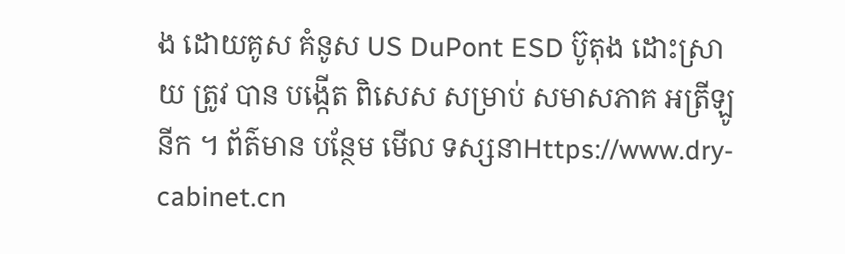ង ដោយគូស គំនូស US DuPont ESD ប៊ូតុង ដោះស្រាយ ត្រូវ បាន បង្កើត ពិសេស សម្រាប់ សមាសភាគ អត្រីឡូនីក ។ ព័ត៌មាន បន្ថែម មើល ទស្សនាHttps://www.dry- cabinet.cn